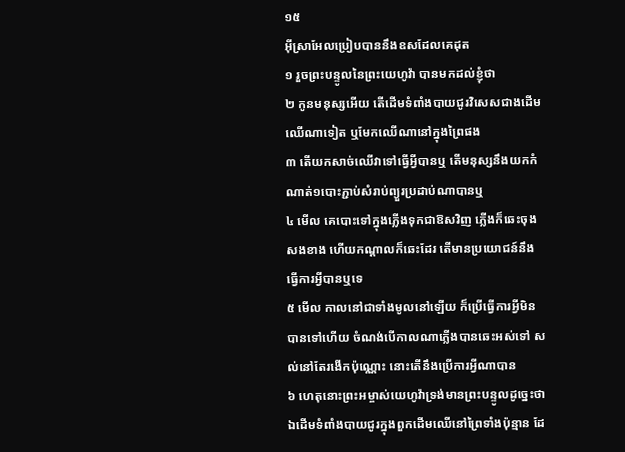១៥
អ៊ីស្រាអែលប្រៀបបាននឹងឧសដែលគេដុត
១ រួចព្រះបន្ទូលនៃព្រះយេហូវ៉ា បានមកដល់ខ្ញុំថា
២ កូនមនុស្សអើយ តើដើមទំពាំងបាយជូរវិសេសជាងដើមឈើណាទៀត ឬមែកឈើណានៅក្នុងព្រៃផង
៣ តើយកសាច់ឈើវាទៅធ្វើអ្វីបានឬ តើមនុស្សនឹងយកកំណាត់១បោះភ្ជាប់សំរាប់ព្យួរប្រដាប់ណាបានឬ
៤ មើល គេបោះទៅក្នុងភ្លើងទុកជាឱសវិញ ភ្លើងក៏ឆេះចុងសងខាង ហើយកណ្តាលក៏ឆេះដែរ តើមានប្រយោជន៍នឹងធ្វើការអ្វីបានឬទេ
៥ មើល កាលនៅជាទាំងមូលនៅឡើយ ក៏ប្រើធ្វើការអ្វីមិនបានទៅហើយ ចំណង់បើកាលណាភ្លើងបានឆេះអស់ទៅ សល់នៅតែរងើកប៉ុណ្ណោះ នោះតើនឹងប្រើការអ្វីណាបាន
៦ ហេតុនោះព្រះអម្ចាស់យេហូវ៉ាទ្រង់មានព្រះបន្ទូលដូច្នេះថា ឯដើមទំពាំងបាយជូរក្នុងពួកដើមឈើនៅព្រៃទាំងប៉ុន្មាន ដែ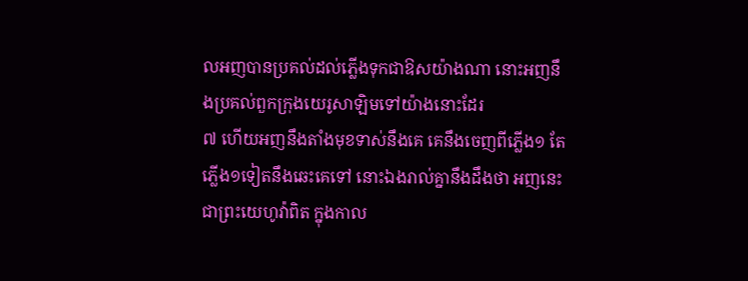លអញបានប្រគល់ដល់ភ្លើងទុកជាឱសយ៉ាងណា នោះអញនឹងប្រគល់ពួកក្រុងយេរូសាឡិមទៅយ៉ាងនោះដែរ
៧ ហើយអញនឹងតាំងមុខទាស់នឹងគេ គេនឹងចេញពីភ្លើង១ តែភ្លើង១ទៀតនឹងឆេះគេទៅ នោះឯងរាល់គ្នានឹងដឹងថា អញនេះជាព្រះយេហូវ៉ាពិត ក្នុងកាល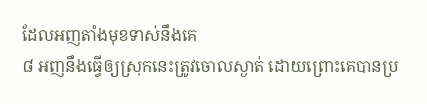ដែលអញតាំងមុខទាស់នឹងគេ
៨ អញនឹងធ្វើឲ្យស្រុកនេះត្រូវចោលស្ងាត់ ដោយព្រោះគេបានប្រ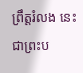ព្រឹត្តរំលង នេះជាព្រះប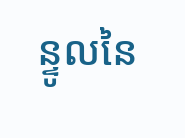ន្ទូលនៃ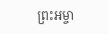ព្រះអម្ចា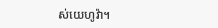ស់យេហូវ៉ា។